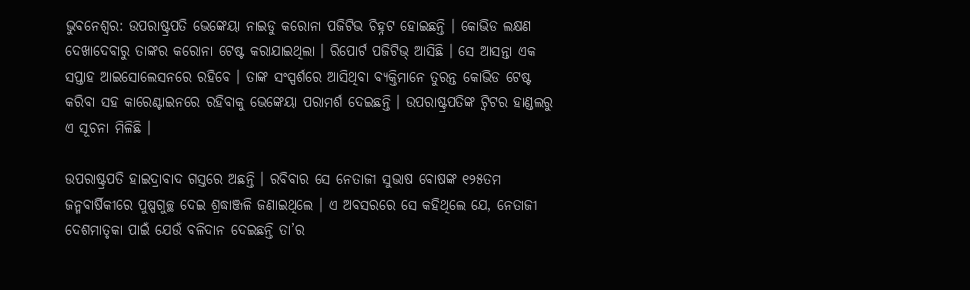ଭୁବନେଶ୍ୱର: ଉପରାଷ୍ଟ୍ରପତି ଭେଙ୍କେୟା ନାଇଡୁ କରୋନା ପଜିଟିଭ ଚିହ୍ନଟ ହୋଇଛନ୍ତି । କୋଭିଡ ଲକ୍ଷଣ ଦେଖାଦେବାରୁ ତାଙ୍କର କରୋନା ଟେଷ୍ଟ କରାଯାଇଥିଲା । ରିପୋର୍ଟ ପଜିଟିଭ୍ ଆସିଛି । ସେ ଆସନ୍ତା ଏକ ସପ୍ତାହ ଆଇସୋଲେସନରେ ରହିବେ । ତାଙ୍କ ସଂସ୍ପର୍ଶରେ ଆସିଥିବା ବ୍ୟକ୍ତିମାନେ ତୁରନ୍ତ କୋଭିଡ ଟେଷ୍ଟ କରିବା ସହ କାରେଣ୍ଟାଇନରେ ରହିବାକୁ ଭେଙ୍କେୟା ପରାମର୍ଶ ଦେଇଛନ୍ତି । ଉପରାଷ୍ଟ୍ରପତିଙ୍କ ଟ୍ୱିଟର ହାଣ୍ଡଲରୁ ଏ ସୂଚନା ମିଳିଛି ।

ଉପରାଷ୍ଟ୍ରପତି ହାଇଦ୍ରାବାଦ ଗସ୍ତରେ ଅଛନ୍ତି । ରବିବାର ସେ ନେତାଜୀ ସୁଭାଷ ବୋଷଙ୍କ ୧୨୫ତମ ଜନ୍ମବାର୍ଷିକୀରେ ପୁଷ୍ପଗୁଚ୍ଛ ଦେଇ ଶ୍ରଦ୍ଧାଞ୍ଜଳି ଜଣାଇଥିଲେ । ଏ ଅବସରରେ ସେ କହିଥିଲେ ଯେ, ନେତାଜୀ ଦେଶମାତୃକା ପାଇଁ ଯେଉଁ ବଳିଦାନ ଦେଇଛନ୍ତି ତା’ର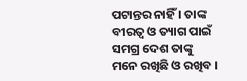ପଟାନ୍ତର ନାହିଁ । ତାଙ୍କ ବୀରତ୍ୱ ଓ ତ୍ୟାଗ ପାଇଁ ସମଗ୍ର ଦେଶ ତାଙ୍କୁ ମନେ ରଖିଛି ଓ ରଖିବ ।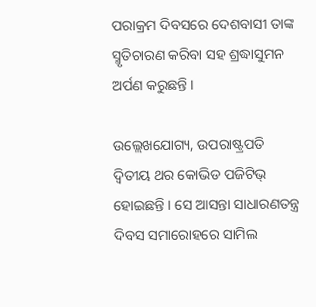ପରାକ୍ରମ ଦିବସରେ ଦେଶବାସୀ ତାଙ୍କ ସ୍ମୃତିଚାରଣ କରିବା ସହ ଶ୍ରଦ୍ଧାସୁମନ ଅର୍ପଣ କରୁଛନ୍ତି ।

ଉଲ୍ଲେଖଯୋଗ୍ୟ, ଉପରାଷ୍ଟ୍ରପତି ଦ୍ୱିତୀୟ ଥର କୋଭିଡ ପଜିଟିଭ୍ ହୋଇଛନ୍ତି । ସେ ଆସନ୍ତା ସାଧାରଣତନ୍ତ୍ର ଦିବସ ସମାରୋହରେ ସାମିଲ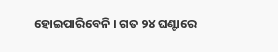ହୋଇପାରିବେନି । ଗତ ୨୪ ଘଣ୍ଟାରେ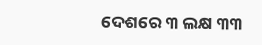ଦେଶରେ ୩ ଲକ୍ଷ ୩୩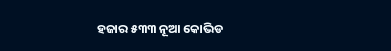ହଜାର ୫୩୩ ନୂଆ କୋଭିଡ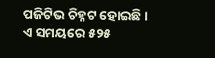ପଜିଟିଭ ଚିହ୍ନଟ ହୋଇଛି । ଏ ସମୟରେ ୫୨୫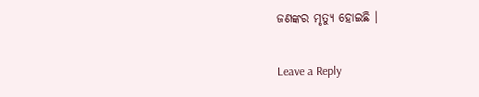ଜଣଙ୍କର ମୃତ୍ୟୁ ହୋଇଛି ।

Leave a Reply